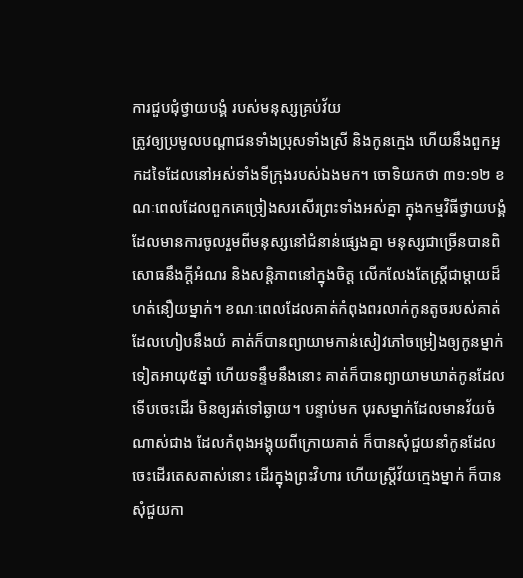ការជួបជុំថ្វាយបង្គំ របស់មនុស្សគ្រប់វ័យ
ត្រូវឲ្យប្រមូលបណ្តាជនទាំងប្រុសទាំងស្រី និងកូនក្មេង ហើយនឹងពួកអ្នកដទៃដែលនៅអស់ទាំងទីក្រុងរបស់ឯងមក។ ចោទិយកថា ៣១:១២ ខណៈពេលដែលពួកគេច្រៀងសរសើរព្រះទាំងអស់គ្នា ក្នុងកម្មវិធីថ្វាយបង្គំ ដែលមានការចូលរួមពីមនុស្សនៅជំនាន់ផ្សេងគ្នា មនុស្សជាច្រើនបានពិសោធនឹងក្តីអំណរ និងសន្តិភាពនៅក្នុងចិត្ត លើកលែងតែស្ត្រីជាម្តាយដ៏ហត់នឿយម្នាក់។ ខណៈពេលដែលគាត់កំពុងពរលាក់កូនតូចរបស់គាត់ ដែលហៀបនឹងយំ គាត់ក៏បានព្យាយាមកាន់សៀវភៅចម្រៀងឲ្យកូនម្នាក់ទៀតអាយុ៥ឆ្នាំ ហើយទន្ទឹមនឹងនោះ គាត់ក៏បានព្យាយាមឃាត់កូនដែលទើបចេះដើរ មិនឲ្យរត់ទៅឆ្ងាយ។ បន្ទាប់មក បុរសម្នាក់ដែលមានវ័យចំណាស់ជាង ដែលកំពុងអង្គុយពីក្រោយគាត់ ក៏បានសុំជួយនាំកូនដែលចេះដើរតេសតាស់នោះ ដើរក្នុងព្រះវិហារ ហើយស្រ្តីវ័យក្មេងម្នាក់ ក៏បានសុំជួយកា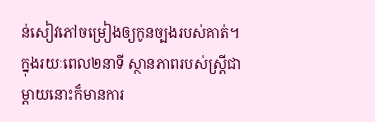ន់សៀវភៅចម្រៀងឲ្យកូនច្បងរបស់គាត់។ ក្នុងរយៈពេល២នាទី ស្ថានភាពរបស់ស្រ្តីជាម្តាយនោះក៏មានការ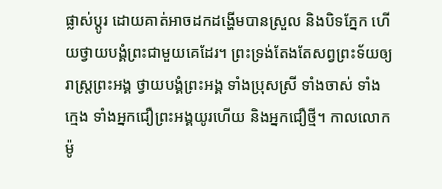ផ្លាស់ប្តូរ ដោយគាត់អាចដកដង្ហើមបានស្រួល និងបិទភ្នែក ហើយថ្វាយបង្គំព្រះជាមួយគេដែរ។ ព្រះទ្រង់តែងតែសព្វព្រះទ័យឲ្យរាស្រ្តព្រះអង្គ ថ្វាយបង្គំព្រះអង្គ ទាំងប្រុសស្រី ទាំងចាស់ ទាំងក្មេង ទាំងអ្នកជឿព្រះអង្គយូរហើយ និងអ្នកជឿថ្មី។ កាលលោកម៉ូ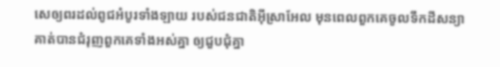សេឲ្យពរដល់ពូជអំបូរទាំងឡាយ របស់ជនជាតិអ៊ីស្រាអែល មុនពេលពួកគេចូលទឹកដីសន្យា គាត់បានជំរុញពួកគេទាំងអស់គ្នា ឲ្យជួបជុំគ្នា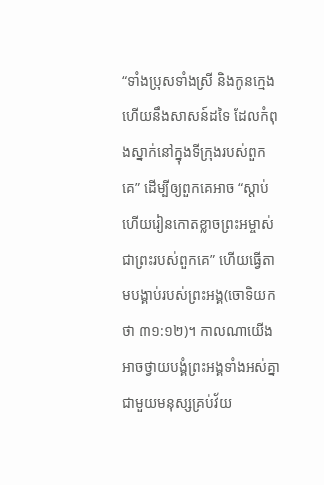“ទាំងប្រុសទាំងស្រី និងកូនក្មេង ហើយនឹងសាសន៍ដទៃ ដែលកំពុងស្នាក់នៅក្នុងទីក្រុងរបស់ពួកគេ” ដើម្បីឲ្យពួកគេអាច “ស្តាប់ ហើយរៀនកោតខ្លាចព្រះអម្ចាស់ ជាព្រះរបស់ពួកគេ” ហើយធ្វើតាមបង្គាប់របស់ព្រះអង្គ(ចោទិយកថា ៣១:១២)។ កាលណាយើងអាចថ្វាយបង្គំព្រះអង្គទាំងអស់គ្នា ជាមួយមនុស្សគ្រប់វ័យ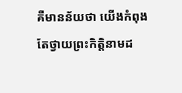គឺមានន័យថា យើងកំពុងតែថ្វាយព្រះកិត្តិនាមដ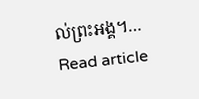ល់ព្រះអង្គ។…
Read article